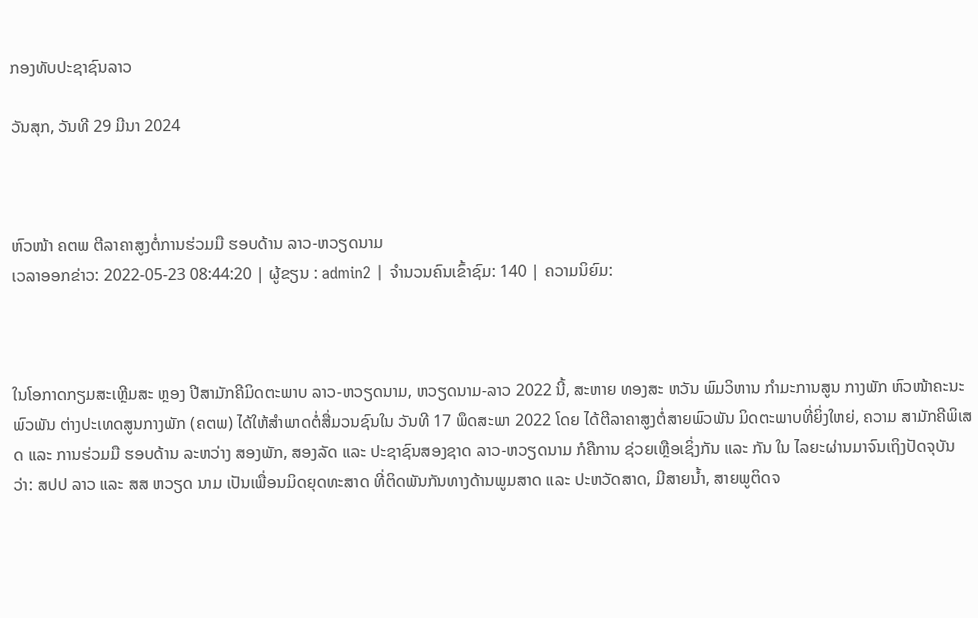ກອງທັບປະຊາຊົນລາວ

ວັນສຸກ, ວັນທີ 29 ມີນາ 2024



ຫົວໜ້າ ຄຕພ ຕີລາຄາສູງຕໍ່ການຮ່ວມມື ຮອບດ້ານ ລາວ-ຫວຽດນາມ
ເວລາອອກຂ່າວ: 2022-05-23 08:44:20 | ຜູ້ຂຽນ : admin2 | ຈຳນວນຄົນເຂົ້າຊົມ: 140 | ຄວາມນິຍົມ:



ໃນໂອກາດກຽມສະເຫຼີມສະ ຫຼອງ ປີສາມັກຄີມິດຕະພາບ ລາວ-ຫວຽດນາມ, ຫວຽດນາມ-ລາວ 2022 ນີ້, ສະຫາຍ ທອງສະ ຫວັນ ພົມວິຫານ ກໍາມະການສູນ ກາງພັກ ຫົວໜ້າຄະນະພົວພັນ ຕ່າງປະເທດສູນກາງພັກ (ຄຕພ) ໄດ້ໃຫ້ສຳພາດຕໍ່ສື່ມວນຊົນໃນ ວັນທີ 17 ພຶດສະພາ 2022 ໂດຍ ໄດ້ຕີລາຄາສູງຕໍ່ສາຍພົວພັນ ມິດຕະພາບທີ່ຍິ່ງໃຫຍ່, ຄວາມ ສາມັກຄີພິເສດ ແລະ ການຮ່ວມມື ຮອບດ້ານ ລະຫວ່າງ ສອງພັກ, ສອງລັດ ແລະ ປະຊາຊົນສອງຊາດ ລາວ-ຫວຽດນາມ ກໍຄືການ ຊ່ວຍເຫຼືອເຊິ່ງກັນ ແລະ ກັນ ໃນ ໄລຍະຜ່ານມາຈົນເຖິງປັດຈຸບັນ ວ່າ: ສປປ ລາວ ແລະ ສສ ຫວຽດ ນາມ ເປັນເພື່ອນມິດຍຸດທະສາດ ທີ່ຕິດພັນກັນທາງດ້ານພູມສາດ ແລະ ປະຫວັດສາດ, ມີສາຍນ້ຳ, ສາຍພູຕິດຈ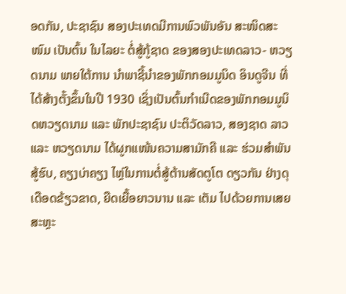ອດກັນ, ປະຊາຊົນ ສອງປະເທດມີການພົວພັນອັນ ສະໜິດສະໜົມ ເປັນຕົ້ນ ໃນໄລຍະ ຕໍ່ສູ້ກູ້ຊາດ ຂອງສອງປະເທດລາວ- ຫວຽດນາມ ພາຍໃຕ້ການ ນໍາພາຊີ້ນໍາຂອງພັກກອມມູນິດ ອິນດູຈີນ ທີ່ໄດ້ສ້າງຕັ້ງຂຶ້ນໃນປີ 1930 ເຊິ່ງເປັນຕົ້ນກຳເນີດຂອງພັກກອມມູນິດຫວຽດນາມ ແລະ ພັກປະຊາຊົນ ປະຕິວັດລາວ, ສອງຊາດ ລາວ ແລະ ຫວຽດນາມ ໄດ້ຜູກແໜ້ນຄວາມສາມັກຄີ ແລະ ຮ່ວມສຳພັນສູ້ຮົບ, ຄຽງບ່າຄຽງ ໄຫຼ່ໃນການຕໍ່ສູ້ຕ້ານສັດຕູໂຕ ດຽວກັນ ຢ່າງດຸເດືອດຂ້ຽວຂາດ, ຍືດເຍື້ອຍາວນານ ແລະ ເຕັມ ໄປດ້ວຍການເສຍ ສະຫຼະ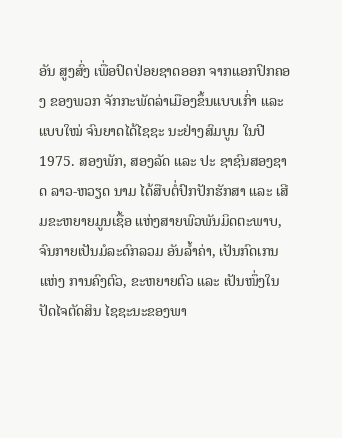ອັນ ສູງສົ່ງ ເພື່ອປົດປ່ອຍຊາດອອກ ຈາກແອກປົກຄອງ ຂອງພວກ ຈັກກະພັດລ່າເມືອງຂຶ້ນແບບເກົ່າ ແລະ ແບບໃໝ່ ຈົນຍາດໄດ້ໄຊຊະ ນະຢ່າງສົມບູນ ໃນປີ 1975. ສອງພັກ, ສອງລັດ ແລະ ປະ ຊາຊົນສອງຊາດ ລາວ-ຫວຽດ ນາມ ໄດ້ສືບຕໍ່ປົກປັກຮັກສາ ແລະ ເສີມຂະຫຍາຍມູນເຊື້ອ ແຫ່ງສາຍພົວພັນມິດຕະພາບ, ຈົນກາຍເປັນມໍລະດົກລວມ ອັນລໍ້າຄ່າ, ເປັນກົດເກນແຫ່ງ ການຄົງຕົວ, ຂະຫຍາຍຕົວ ແລະ ເປັນໜຶ່ງໃນປັດໄຈຕັດສິນ ໄຊຊະນະຂອງພາ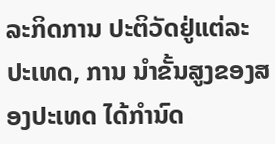ລະກິດການ ປະຕິວັດຢູ່ແຕ່ລະປະເທດ, ການ ນໍາຂັ້ນສູງຂອງສອງປະເທດ ໄດ້ກຳນົດ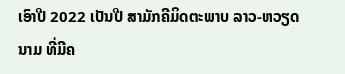ເອົາປີ 2022 ເປັນປີ ສາມັກຄີມິດຕະພາບ ລາວ-ຫວຽດ ນາມ ທີ່ມີຄ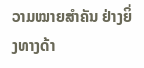ວາມໝາຍສຳຄັນ ຢ່າງຍິ່ງທາງດ້າ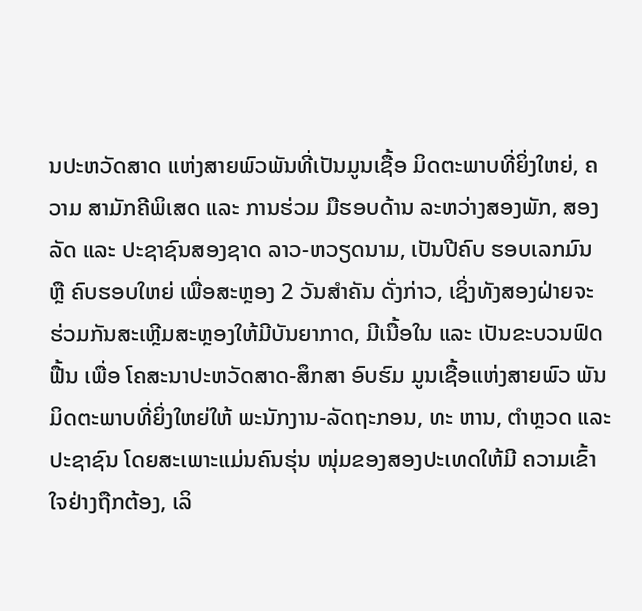ນປະຫວັດສາດ ແຫ່ງສາຍພົວພັນທີ່ເປັນມູນເຊື້ອ ມິດຕະພາບທີ່ຍິ່ງໃຫຍ່, ຄວາມ ສາມັກຄີພິເສດ ແລະ ການຮ່ວມ ມືຮອບດ້ານ ລະຫວ່າງສອງພັກ, ສອງລັດ ແລະ ປະຊາຊົນສອງຊາດ ລາວ-ຫວຽດນາມ, ເປັນປີຄົບ ຮອບເລກມົນ ຫຼື ຄົບຮອບໃຫຍ່ ເພື່ອສະຫຼອງ 2 ວັນສໍາຄັນ ດັ່ງກ່າວ, ເຊິ່ງທັງສອງຝ່າຍຈະ ຮ່ວມກັນສະເຫຼີມສະຫຼອງໃຫ້ມີບັນຍາກາດ, ມີເນື້ອໃນ ແລະ ເປັນຂະບວນຟົດຟື້ນ ເພື່ອ ໂຄສະນາປະຫວັດສາດ-ສຶກສາ ອົບຮົມ ມູນເຊື້ອແຫ່ງສາຍພົວ ພັນມິດຕະພາບທີ່ຍິ່ງໃຫຍ່ໃຫ້ ພະນັກງານ-ລັດຖະກອນ, ທະ ຫານ, ຕໍາຫຼວດ ແລະ ປະຊາຊົນ ໂດຍສະເພາະແມ່ນຄົນຮຸ່ນ ໜຸ່ມຂອງສອງປະເທດໃຫ້ມີ ຄວາມເຂົ້າໃຈຢ່າງຖືກຕ້ອງ, ເລິ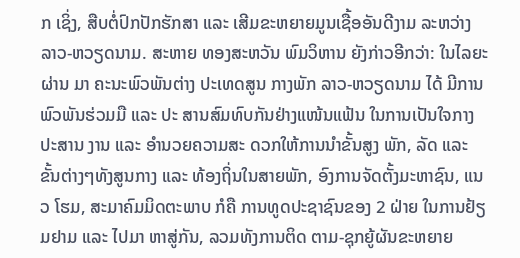ກ ເຊິ່ງ, ສືບຕໍ່ປົກປັກຮັກສາ ແລະ ເສີມຂະຫຍາຍມູນເຊື້ອອັນດີງາມ ລະຫວ່າງ ລາວ-ຫວຽດນາມ. ສະຫາຍ ທອງສະຫວັນ ພົມວິຫານ ຍັງກ່າວອີກວ່າ: ໃນໄລຍະຜ່ານ ມາ ຄະນະພົວພັນຕ່າງ ປະເທດສູນ ກາງພັກ ລາວ-ຫວຽດນາມ ໄດ້ ມີການພົວພັນຮ່ວມມື ແລະ ປະ ສານສົມທົບກັນຢ່າງແໜ້ນແຟ້ນ ໃນການເປັນໃຈກາງປະສານ ງານ ແລະ ອໍານວຍຄວາມສະ ດວກໃຫ້ການນຳຂັ້ນສູງ ພັກ, ລັດ ແລະ ຂັ້ນຕ່າງໆທັງສູນກາງ ແລະ ທ້ອງຖິ່ນໃນສາຍພັກ, ອົງການຈັດຕັ້ງມະຫາຊົນ, ແນວ ໂຮມ, ສະມາຄົມມິດຕະພາບ ກໍຄື ການທູດປະຊາຊົນຂອງ 2 ຝ່າຍ ໃນການຢ້ຽມຢາມ ແລະ ໄປມາ ຫາສູ່ກັນ, ລວມທັງການຕິດ ຕາມ-ຊຸກຍູ້ຜັນຂະຫຍາຍ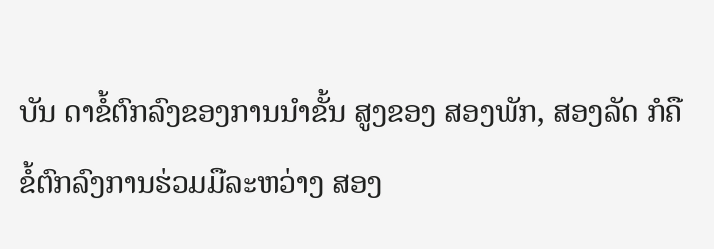ບັນ ດາຂໍ້ຕົກລົງຂອງການນຳຂັ້ນ ສູງຂອງ ສອງພັກ, ສອງລັດ ກໍຄື ຂໍ້ຕົກລົງການຮ່ວມມືລະຫວ່າງ ສອງ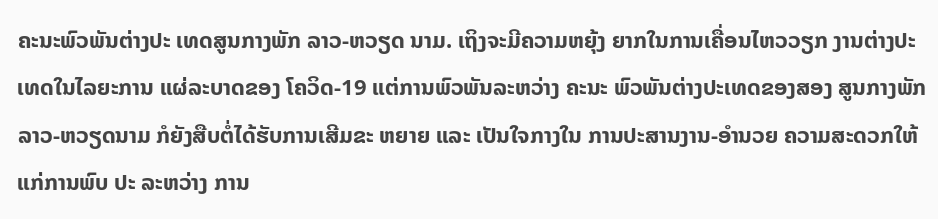ຄະນະພົວພັນຕ່າງປະ ເທດສູນກາງພັກ ລາວ-ຫວຽດ ນາມ. ເຖິງຈະມີຄວາມຫຍຸ້ງ ຍາກໃນການເຄື່ອນໄຫວວຽກ ງານຕ່າງປະເທດໃນໄລຍະການ ແຜ່ລະບາດຂອງ ໂຄວິດ-19 ແຕ່ການພົວພັນລະຫວ່າງ ຄະນະ ພົວພັນຕ່າງປະເທດຂອງສອງ ສູນກາງພັກ ລາວ-ຫວຽດນາມ ກໍຍັງສືບຕໍ່ໄດ້ຮັບການເສີມຂະ ຫຍາຍ ແລະ ເປັນໃຈກາງໃນ ການປະສານງານ-ອໍານວຍ ຄວາມສະດວກໃຫ້ແກ່ການພົບ ປະ ລະຫວ່າງ ການ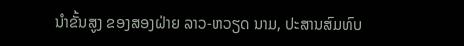ນໍາຂັ້ນສູງ ຂອງສອງຝ່າຍ ລາວ-ຫວຽດ ນາມ, ປະສານສົມທົບ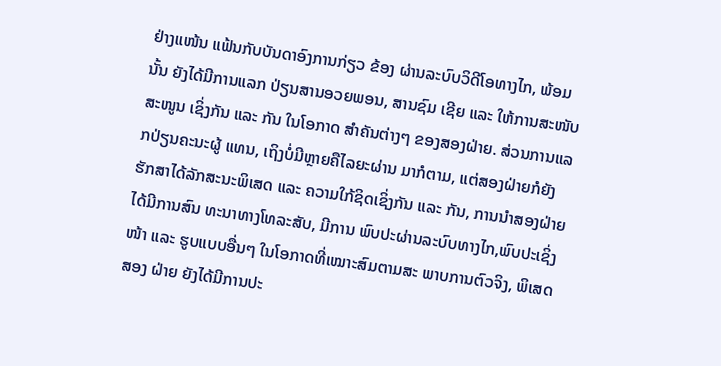ຢ່າງແໜ້ນ ແຟ້ນກັບບັນດາອົງການກ່ຽວ ຂ້ອງ ຜ່ານລະບົບວິດີໂອທາງໄກ, ພ້ອມນັ້ນ ຍັງໄດ້ມີການແລກ ປ່ຽນສານອວຍພອນ, ສານຊົມ ເຊີຍ ແລະ ໃຫ້ການສະໜັບສະໜູນ ເຊິ່ງກັນ ແລະ ກັນ ໃນໂອກາດ ສໍາຄັນຕ່າງໆ ຂອງສອງຝ່າຍ. ສ່ວນການແລກປ່ຽນຄະນະຜູ້ ແທນ, ເຖິງບໍ່ມີຫຼາຍຄືໄລຍະຜ່ານ ມາກໍຕາມ, ແຕ່ສອງຝ່າຍກໍຍັງ ຮັກສາໄດ້ລັກສະນະພິເສດ ແລະ ຄວາມໃກ້ຊິດເຊິ່ງກັນ ແລະ ກັນ, ການນໍາສອງຝ່າຍໄດ້ມີການສົນ ທະນາທາງໂທລະສັບ, ມີການ ພົບປະຜ່ານລະບົບທາງໄກ,ພົບປະເຊິ່ງໜ້າ ແລະ ຮູບແບບອື່ນໆ ໃນໂອກາດທີ່ເໝາະສົມຕາມສະ ພາບການຕົວຈິງ, ພິເສດ ສອງ ຝ່າຍ ຍັງໄດ້ມີການປະ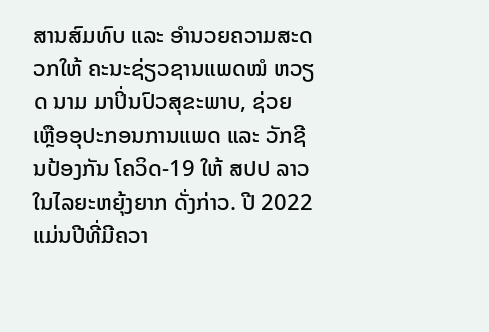ສານສົມທົບ ແລະ ອໍານວຍຄວາມສະດວກໃຫ້ ຄະນະຊ່ຽວຊານແພດໝໍ ຫວຽດ ນາມ ມາປິ່ນປົວສຸຂະພາບ, ຊ່ວຍ ເຫຼືອອຸປະກອນການແພດ ແລະ ວັກຊີນປ້ອງກັນ ໂຄວິດ-19 ໃຫ້ ສປປ ລາວ ໃນໄລຍະຫຍຸ້ງຍາກ ດັ່ງກ່າວ. ປີ 2022 ແມ່ນປີທີ່ມີຄວາ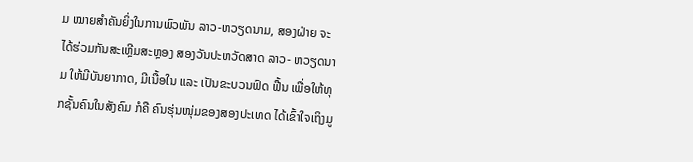ມ ໝາຍສໍາຄັນຍິ່ງໃນການພົວພັນ ລາວ-ຫວຽດນາມ, ສອງຝ່າຍ ຈະໄດ້ຮ່ວມກັນສະເຫຼີມສະຫຼອງ ສອງວັນປະຫວັດສາດ ລາວ- ຫວຽດນາມ ໃຫ້ມີບັນຍາກາດ, ມີເນື້ອໃນ ແລະ ເປັນຂະບວນຟົດ ຟື້ນ ເພື່ອໃຫ້ທຸກຊັ້ນຄົນໃນສັງຄົມ ກໍຄື ຄົນຮຸ່ນໜຸ່ມຂອງສອງປະເທດ ໄດ້ເຂົ້າໃຈເຖິງມູ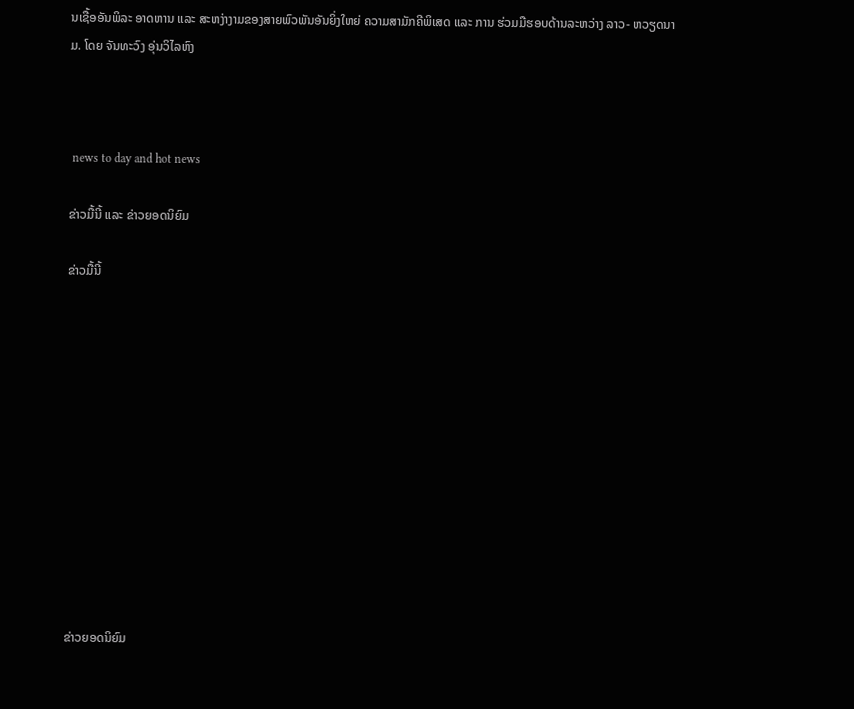ນເຊື້ອອັນພິລະ ອາດຫານ ແລະ ສະຫງ່າງາມຂອງສາຍພົວພັນອັນຍິ່ງໃຫຍ່ ຄວາມສາມັກຄີພິເສດ ແລະ ການ ຮ່ວມມືຮອບດ້ານລະຫວ່າງ ລາວ- ຫວຽດນາມ. ໂດຍ ຈັນທະວົງ ອຸ່ນວິໄລຫົງ



 news to day and hot news

ຂ່າວມື້ນີ້ ແລະ ຂ່າວຍອດນິຍົມ

ຂ່າວມື້ນີ້












ຂ່າວຍອດນິຍົມ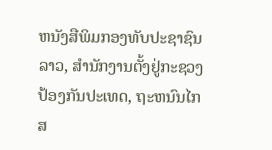ຫນັງສືພິມກອງທັບປະຊາຊົນລາວ, ສຳນັກງານຕັ້ງຢູ່ກະຊວງປ້ອງກັນປະເທດ, ຖະຫນົນໄກສ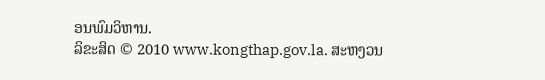ອນພົມວິຫານ.
ລິຂະສິດ © 2010 www.kongthap.gov.la. ສະຫງວນ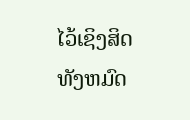ໄວ້ເຊິງສິດທັງຫມົດ